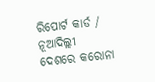ରିପୋର୍ଟ କାର୍ଡ / ନୂଆଦିଲ୍ଲୀ
ଦେଶରେ କରୋନା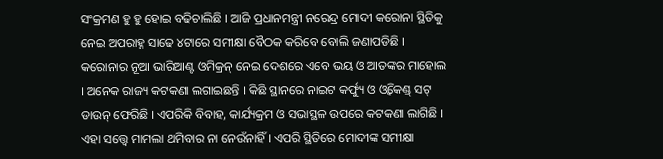ସଂକ୍ରମଣ ହୁ ହୁ ହୋଇ ବଢିଚାଲିଛି । ଆଜି ପ୍ରଧାନମନ୍ତ୍ରୀ ନରେନ୍ଦ୍ର ମୋଦୀ କରୋନା ସ୍ଥିତିକୁ ନେଇ ଅପରାହ୍ନ ସାଢେ ୪ଟାରେ ସମୀକ୍ଷା ବୈଠକ କରିବେ ବୋଲି ଜଣାପଡିଛି । କରୋନାର ନୂଆ ଭାରିଆଣ୍ଟ ଓମିକ୍ରନ୍ ନେଇ ଦେଶରେ ଏବେ ଭୟ ଓ ଆତଙ୍କର ମାହୋଲ । ଅନେକ ରାଜ୍ୟ କଟକଣା ଲଗାଇଛନ୍ତି । କିଛି ସ୍ଥାନରେ ନାଇଟ କର୍ଫ୍ୟୁ ଓ ଓ୍ୱିକେଣ୍ଡ୍ ସଟ୍ ଡାଉନ୍ ଫେରିଛି । ଏପରିକି ବିବାହ, କାର୍ଯ୍ୟକ୍ରମ ଓ ସଭାସ୍ଥଳ ଉପରେ କଟକଣା ଲାଗିଛି । ଏହା ସତ୍ତ୍ୱେ ମାମଲା ଥମିବାର ନା ନେଉଁନାହିଁ । ଏପରି ସ୍ଥିତିରେ ମୋଦୀଙ୍କ ସମୀକ୍ଷା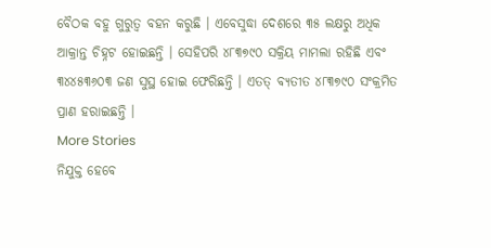ବୈଠକ ବହୁ ଗୁରୁତ୍ୱ ବହନ କରୁଛି । ଏବେସୁଦ୍ଧା ଦେଶରେ ୩୫ ଲକ୍ଷରୁ ଅଧିକ ଆକ୍ରାନ୍ତ ଚିହ୍ନଟ ହୋଇଛନ୍ତି । ସେହିପରି ୪୮୩୭୯୦ ସକ୍ରିୟ ମାମଲା ରହିଛି ଏବଂ ୩୪୪୫୩୬୦୩ ଜଣ ସୁସ୍ଥ ହୋଇ ଫେରିଛନ୍ତି । ଏତତ୍ ବ୍ୟତୀତ ୪୮୩୭୯୦ ସଂକ୍ରମିତ ପ୍ରାଣ ହରାଇଛନ୍ତି ।
More Stories
ନିଯୁକ୍ତ ହେବେ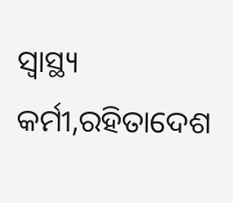ସ୍ବାସ୍ଥ୍ୟ କର୍ମୀ,ରହିତାଦେଶ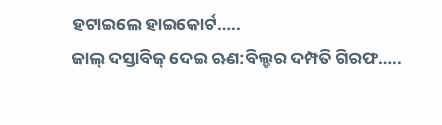ହଟାଇଲେ ହାଇକୋର୍ଟ…..
ଜାଲ୍ ଦସ୍ତାବିଜ୍ ଦେଇ ଋଣ:ବିଲ୍ଡର ଦମ୍ପତି ଗିରଫ…..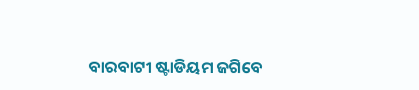ବାରବାଟୀ ଷ୍ଟାଡିୟମ ଜଗିବେ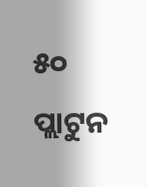୫୦ ପ୍ଲାଟୁନ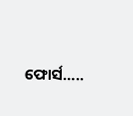ଫୋର୍ସ…..